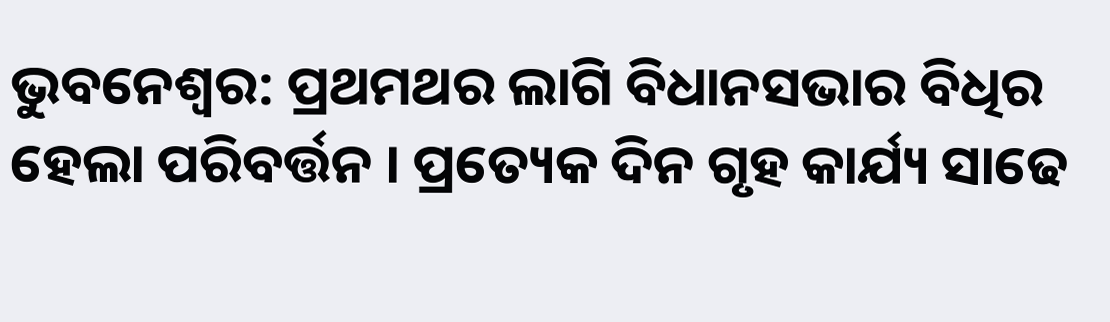ଭୁବନେଶ୍ବର: ପ୍ରଥମଥର ଲାଗି ବିଧାନସଭାର ବିଧିର ହେଲା ପରିବର୍ତ୍ତନ । ପ୍ରତ୍ୟେକ ଦିନ ଗୃହ କାର୍ଯ୍ୟ ସାଢେ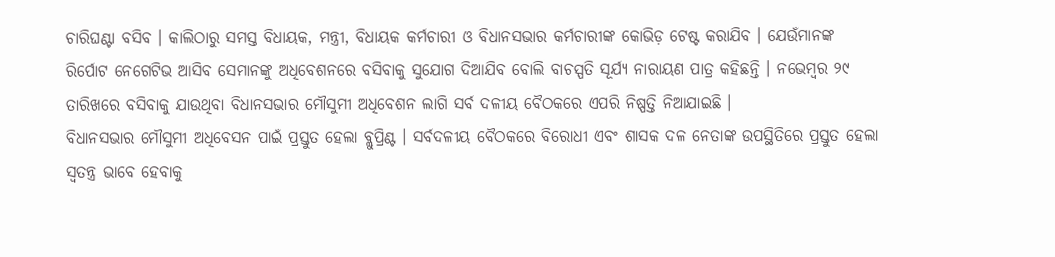ଚାରିଘଣ୍ଟା ବସିବ । କାଲିଠାରୁ ସମସ୍ତ ବିଧାୟକ, ମନ୍ତ୍ରୀ, ବିଧାୟକ କର୍ମଚାରୀ ଓ ବିଧାନସଭାର କର୍ମଚାରୀଙ୍କ କୋଭିଡ଼ ଟେଷ୍ଟ କରାଯିବ । ଯେଉଁମାନଙ୍କ ରିର୍ପୋଟ ନେଗେଟିଭ ଆସିବ ସେମାନଙ୍କୁ ଅଧିବେଶନରେ ବସିବାକୁ ସୁଯୋଗ ଦିଆଯିବ ବୋଲି ବାଚସ୍ପତି ସୂର୍ଯ୍ୟ ନାରାୟଣ ପାତ୍ର କହିଛନ୍ତି । ନଭେମ୍ବର ୨୯ ତାରିଖରେ ବସିବାକୁ ଯାଉଥିବା ବିଧାନସଭାର ମୌସୁମୀ ଅଧିବେଶନ ଲାଗି ସର୍ବ ଦଳୀୟ ବୈଠକରେ ଏପରି ନିଷ୍ପତ୍ତି ନିଆଯାଇଛି ।
ବିଧାନସଭାର ମୌସୁମୀ ଅଧିବେସନ ପାଇଁ ପ୍ରସ୍ତୁତ ହେଲା ବ୍ଲୁପ୍ରିଣ୍ଟ । ସର୍ବଦଳୀୟ ବୈଠକରେ ବିରୋଧୀ ଏବଂ ଶାସକ ଦଳ ନେତାଙ୍କ ଉପସ୍ଥିତିରେ ପ୍ରସ୍ତୁତ ହେଲା ସ୍ୱତନ୍ତ୍ର ଭାବେ ହେବାକୁ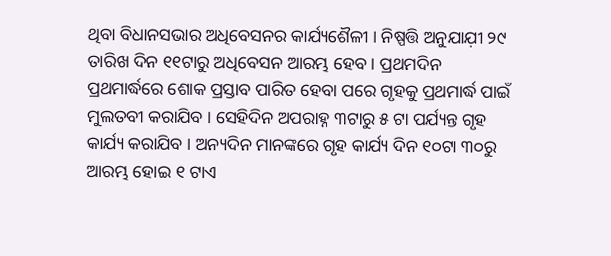ଥିବା ବିଧାନସଭାର ଅଧିବେସନର କାର୍ଯ୍ୟଶୈଳୀ । ନିଷ୍ପତ୍ତି ଅନୁଯାଯ଼ୀ ୨୯ ତାରିଖ ଦିନ ୧୧ଟାରୁ ଅଧିବେସନ ଆରମ୍ଭ ହେବ । ପ୍ରଥମଦିନ ପ୍ରଥମାର୍ଦ୍ଧରେ ଶୋକ ପ୍ରସ୍ତାବ ପାରିତ ହେବା ପରେ ଗୃହକୁ ପ୍ରଥମାର୍ଦ୍ଧ ପାଇଁ ମୁଲତବୀ କରାଯିବ । ସେହିଦିନ ଅପରାହ୍ନ ୩ଟାରୁ ୫ ଟା ପର୍ଯ୍ୟନ୍ତ ଗୃହ କାର୍ଯ୍ୟ କରାଯିବ । ଅନ୍ୟଦିନ ମାନଙ୍କରେ ଗୃହ କାର୍ଯ୍ୟ ଦିନ ୧୦ଟା ୩୦ରୁ ଆରମ୍ଭ ହୋଇ ୧ ଟାଏ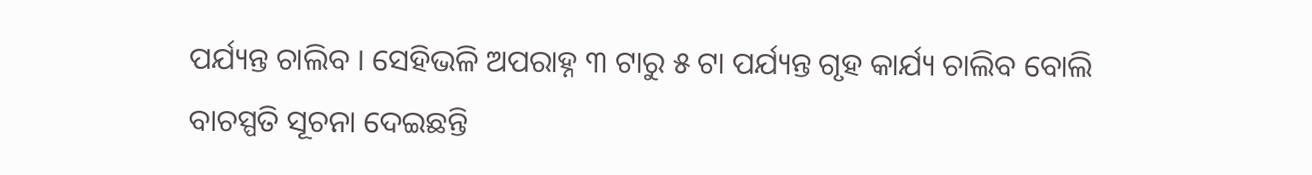ପର୍ଯ୍ୟନ୍ତ ଚାଲିବ । ସେହିଭଳି ଅପରାହ୍ନ ୩ ଟାରୁ ୫ ଟା ପର୍ଯ୍ୟନ୍ତ ଗୃହ କାର୍ଯ୍ୟ ଚାଲିବ ବୋଲି ବାଚସ୍ପତି ସୂଚନା ଦେଇଛନ୍ତି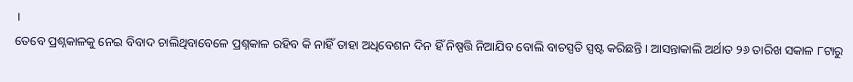।
ତେବେ ପ୍ରଶ୍ନକାଳକୁ ନେଇ ବିବାଦ ଚାଲିଥିବାବେଳେ ପ୍ରଶ୍ନକାଳ ରହିବ କି ନାହିଁ ତାହା ଅଧିବେଶନ ଦିନ ହିଁ ନିଷ୍ପତ୍ତି ନିଆଯିବ ବୋଲି ବାଚସ୍ପତି ସ୍ପଷ୍ଟ କରିଛନ୍ତି । ଆସନ୍ତାକାଲି ଅର୍ଥାତ ୨୬ ତାରିଖ ସକାଳ ୮ଟାରୁ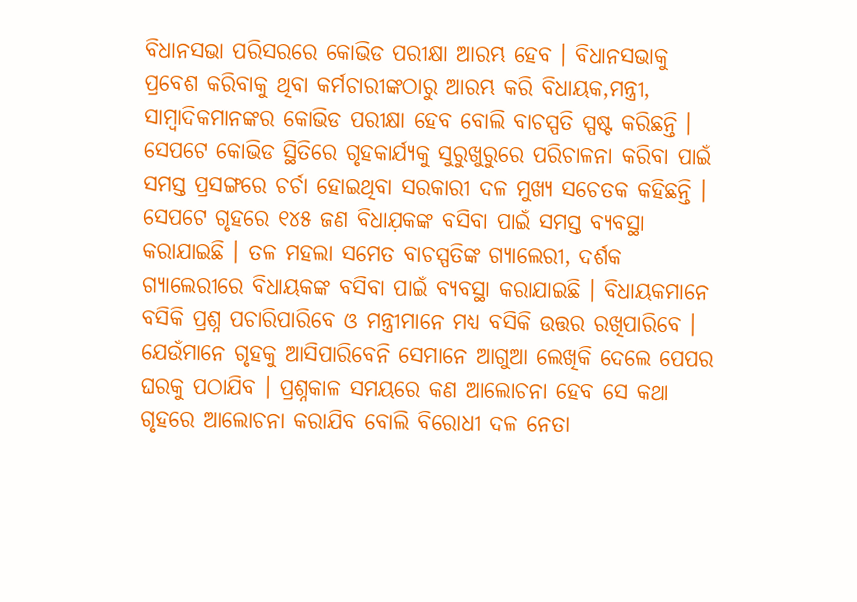ବିଧାନସଭା ପରିସରରେ କୋଭିଡ ପରୀକ୍ଷା ଆରମ୍ଭ ହେବ । ବିଧାନସଭାକୁ ପ୍ରବେଶ କରିବାକୁ ଥିବା କର୍ମଚାରୀଙ୍କଠାରୁ ଆରମ୍ଭ କରି ବିଧାୟକ,ମନ୍ତ୍ରୀ, ସାମ୍ବାଦିକମାନଙ୍କର କୋଭିଡ ପରୀକ୍ଷା ହେବ ବୋଲି ବାଚସ୍ପତି ସ୍ପଷ୍ଟ କରିଛନ୍ତି । ସେପଟେ କୋଭିଡ ସ୍ଥିତିରେ ଗୃହକାର୍ଯ୍ୟକୁ ସୁରୁଖୁରୁରେ ପରିଚାଳନା କରିବା ପାଇଁ ସମସ୍ତ ପ୍ରସଙ୍ଗରେ ଚର୍ଚା ହୋଇଥିବା ସରକାରୀ ଦଳ ମୁଖ୍ୟ ସଚେତକ କହିଛନ୍ତି ।
ସେପଟେ ଗୃହରେ ୧୪୫ ଜଣ ବିଧାଯ଼କଙ୍କ ବସିବା ପାଇଁ ସମସ୍ତ ବ୍ୟବସ୍ଥା କରାଯାଇଛି । ତଳ ମହଲା ସମେତ ବାଚସ୍ପତିଙ୍କ ଗ୍ୟାଲେରୀ, ଦର୍ଶକ ଗ୍ୟାଲେରୀରେ ବିଧାୟକଙ୍କ ବସିବା ପାଇଁ ବ୍ୟବସ୍ଥା କରାଯାଇଛି । ବିଧାୟକମାନେ ବସିକି ପ୍ରଶ୍ନ ପଚାରିପାରିବେ ଓ ମନ୍ତ୍ରୀମାନେ ମଧ୍ୟ ବସିକି ଉତ୍ତର ରଖିପାରିବେ । ଯେଉଁମାନେ ଗୃହକୁ ଆସିପାରିବେନି ସେମାନେ ଆଗୁଆ ଲେଖିକି ଦେଲେ ପେପର ଘରକୁ ପଠାଯିବ । ପ୍ରଶ୍ନକାଳ ସମୟରେ କଣ ଆଲୋଚନା ହେବ ସେ କଥା ଗୃହରେ ଆଲୋଚନା କରାଯିବ ବୋଲି ବିରୋଧୀ ଦଳ ନେତା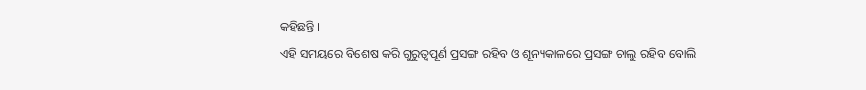କହିଛନ୍ତି ।
ଏହି ସମୟରେ ବିଶେଷ କରି ଗୁରୁତ୍ୱପୂର୍ଣ ପ୍ରସଙ୍ଗ ରହିବ ଓ ଶୂନ୍ୟକାଳରେ ପ୍ରସଙ୍ଗ ଚାଲୁ ରହିବ ବୋଲି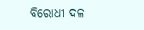ବିରୋଧୀ ଦଳ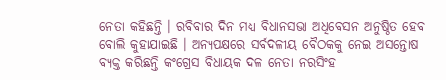ନେତା କହିଛନ୍ତି । ରବିବାର ଦିନ ମଧ୍ୟ ବିଧାନସଭା ଅଧିବେସନ ଅନୁଷ୍ଠିତ ହେବ ବୋଲି କୁହାଯାଇଛି । ଅନ୍ୟପକ୍ଷରେ ସର୍ବଦଳୀୟ ବୈଠକକୁ ନେଇ ଅସନ୍ତୋଷ ବ୍ୟକ୍ତ କରିଛନ୍ତି କଂଗ୍ରେସ ବିଧାୟକ ଦଳ ନେତା ନରସିଂହ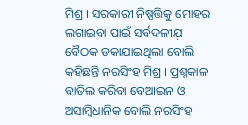ମିଶ୍ର । ସରକାରୀ ନିଷ୍ପତ୍ତିକୁ ମୋହର ଲଗାଇବା ପାଇଁ ସର୍ବଦଳୀଯ଼ ବୈଠକ ଡକାଯାଇଥିଲା ବୋଲି କହିଛନ୍ତି ନରସିଂହ ମିଶ୍ର । ପ୍ରଶ୍ନକାଳ ବାତିଲ କରିବା ବେଆଇନ ଓ ଅସାମ୍ବିଧାନିକ ବୋଲି ନରସିଂହ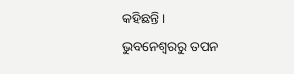କହିଛନ୍ତି ।
ଭୁବନେଶ୍ବରରୁ ତପନ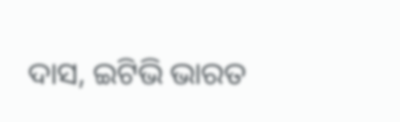ଦାସ, ଇଟିଭି ଭାରତ